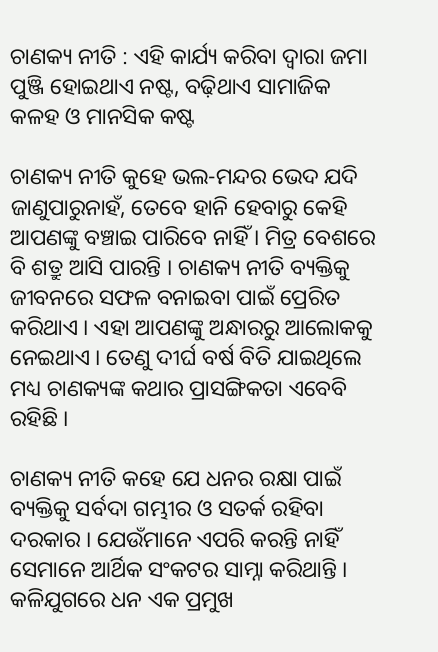ଚାଣକ୍ୟ ନୀତି : ଏହି କାର୍ଯ୍ୟ କରିବା ଦ୍ୱାରା ଜମା ପୁଞ୍ଜି ହୋଇଥାଏ ନଷ୍ଟ, ବଢ଼ିଥାଏ ସାମାଜିକ କଳହ ଓ ମାନସିକ କଷ୍ଟ

ଚାଣକ୍ୟ ନୀତି କୁହେ ଭଲ-ମନ୍ଦର ଭେଦ ଯଦି ଜାଣୁପାରୁନାହଁ, ତେବେ ହାନି ହେବାରୁ କେହି ଆପଣଙ୍କୁ ବଞ୍ଚାଇ ପାରିବେ ନାହିଁ । ମିତ୍ର ବେଶରେ ବି ଶତ୍ରୁ ଆସି ପାରନ୍ତି । ଚାଣକ୍ୟ ନୀତି ବ୍ୟକ୍ତିକୁ ଜୀବନରେ ସଫଳ ବନାଇବା ପାଇଁ ପ୍ରେରିତ କରିଥାଏ । ଏହା ଆପଣଙ୍କୁ ଅନ୍ଧାରରୁ ଆଲୋକକୁ ନେଇଥାଏ । ତେଣୁ ଦୀର୍ଘ ବର୍ଷ ବିତି ଯାଇଥିଲେ ମଧ୍ୟ ଚାଣକ୍ୟଙ୍କ କଥାର ପ୍ରାସଙ୍ଗିକତା ଏବେବି ରହିଛି ।

ଚାଣକ୍ୟ ନୀତି କହେ ଯେ ଧନର ରକ୍ଷା ପାଇଁ ବ୍ୟକ୍ତିକୁ ସର୍ବଦା ଗମ୍ଭୀର ଓ ସତର୍କ ରହିବା ଦରକାର । ଯେଉଁମାନେ ଏପରି କରନ୍ତି ନାହିଁ ସେମାନେ ଆର୍ଥିକ ସଂକଟର ସାମ୍ନା କରିଥାନ୍ତି ।
କଳିଯୁଗରେ ଧନ ଏକ ପ୍ରମୁଖ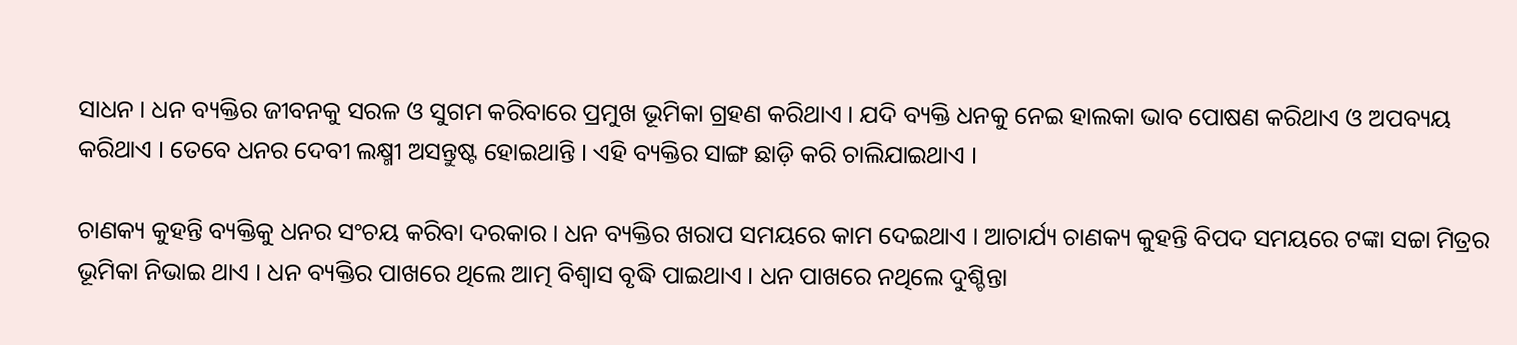ସାଧନ । ଧନ ବ୍ୟକ୍ତିର ଜୀବନକୁ ସରଳ ଓ ସୁଗମ କରିବାରେ ପ୍ରମୁଖ ଭୂମିକା ଗ୍ରହଣ କରିଥାଏ । ଯଦି ବ୍ୟକ୍ତି ଧନକୁ ନେଇ ହାଲକା ଭାବ ପୋଷଣ କରିଥାଏ ଓ ଅପବ୍ୟୟ କରିଥାଏ । ତେବେ ଧନର ଦେବୀ ଲକ୍ଷ୍ମୀ ଅସନ୍ତୁଷ୍ଟ ହୋଇଥାନ୍ତି । ଏହି ବ୍ୟକ୍ତିର ସାଙ୍ଗ ଛାଡ଼ି କରି ଚାଲିଯାଇଥାଏ ।

ଚାଣକ୍ୟ କୁହନ୍ତି ବ୍ୟକ୍ତିକୁ ଧନର ସଂଚୟ କରିବା ଦରକାର । ଧନ ବ୍ୟକ୍ତିର ଖରାପ ସମୟରେ କାମ ଦେଇଥାଏ । ଆଚାର୍ଯ୍ୟ ଚାଣକ୍ୟ କୁହନ୍ତି ବିପଦ ସମୟରେ ଟଙ୍କା ସଚ୍ଚା ମିତ୍ରର ଭୂମିକା ନିଭାଇ ଥାଏ । ଧନ ବ୍ୟକ୍ତିର ପାଖରେ ଥିଲେ ଆତ୍ମ ବିଶ୍ୱାସ ବୃଦ୍ଧି ପାଇଥାଏ । ଧନ ପାଖରେ ନଥିଲେ ଦୁଶ୍ଚିନ୍ତା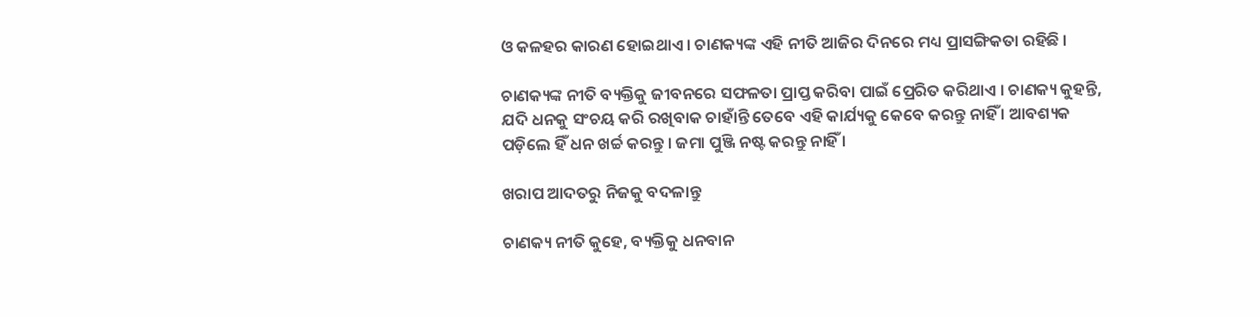ଓ କଳହର କାରଣ ହୋଇଥାଏ । ଚାଣକ୍ୟଙ୍କ ଏହି ନୀତି ଆଜିର ଦିନରେ ମଧ୍ୟ ପ୍ରାସଙ୍ଗିକତା ରହିଛି ।

ଚାଣକ୍ୟଙ୍କ ନୀତି ବ୍ୟକ୍ତିକୁ ଜୀବନରେ ସଫଳତା ପ୍ରାପ୍ତ କରିବା ପାଇଁ ପ୍ରେରିତ କରିଥାଏ । ଚାଣକ୍ୟ କୁହନ୍ତି, ଯଦି ଧନକୁ ସଂଚୟ କରି ରଖିବାକ ଚାହାଁନ୍ତି ତେବେ ଏହି କାର୍ଯ୍ୟକୁ କେବେ କରନ୍ତୁ ନାହିଁ । ଆବଶ୍ୟକ ପଡ଼ିଲେ ହିଁ ଧନ ଖର୍ଚ୍ଚ କରନ୍ତୁ । ଜମା ପୁଞ୍ଜି ନଷ୍ଟ କରନ୍ତୁ ନାହିଁ ।

ଖରାପ ଆଦତରୁ ନିଜକୁ ବଦଳାନ୍ତୁ

ଚାଣକ୍ୟ ନୀତି କୁହେ, ବ୍ୟକ୍ତିକୁ ଧନବାନ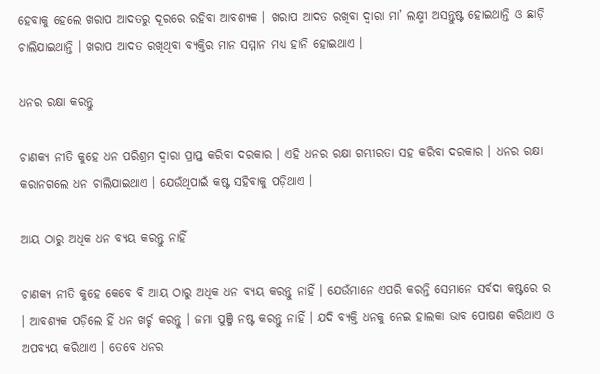ହେବାକୁ ହେଲେ ଖରାପ ଆଦତରୁ ଦୂରରେ ରହିବା ଆବଶ୍ୟକ । ଖରାପ ଆଦତ ରଖିବା ଦ୍ୱାରା ମା’ ଲକ୍ଷ୍ମୀ ଅସନ୍ତୁଷ୍ଟ ହୋଇଥାନ୍ତି ଓ ଛାଡ଼ି ଚାଲିଯାଇଥାନ୍ତି । ଖରାପ ଆଦତ ରଖିଥିବା ବ୍ୟକ୍ତିର ମାନ ସମ୍ମାନ ମଧ୍ୟ ହାନି ହୋଇଥାଏ ।

ଧନର ରକ୍ଷା କରନ୍ତୁ

ଚାଣକ୍ୟ ନୀତି କୁହେ ଧନ ପରିଶ୍ରମ ଦ୍ୱାରା ପ୍ରାପ୍ତ କରିବା ଦରକାର । ଏହି ଧନର ରକ୍ଷା ଗମ୍ଭୀରତା ସହ କରିବା ଦରକାର । ଧନର ରକ୍ଷା କରାନଗଲେ ଧନ ଚାଲିଯାଇଥାଏ । ଯେଉଁଥିପାଇଁ କଷ୍ଟ ସହିବାକୁ ପଡ଼ିଥାଏ ।

ଆୟ ଠାରୁ ଅଧିକ ଧନ ବ୍ୟୟ କରନ୍ତୁ ନାହିଁ

ଚାଣକ୍ୟ ନୀତି କୁହେ କେବେ ବି ଆୟ ଠାରୁ ଅଧିକ ଧନ ବ୍ୟୟ କରନ୍ତୁ ନାହିଁ । ଯେଉଁମାନେ ଏପରି କରନ୍ତି ସେମାନେ ସର୍ବଦା କଷ୍ଟରେ ର । ଆବଶ୍ୟକ ପଡ଼ିଲେ ହିଁ ଧନ ଖର୍ଚ୍ଚ କରନ୍ତୁ । ଜମା ପୁଞ୍ଜି ନଷ୍ଟ କରନ୍ତୁ ନାହିଁ । ଯଦି ବ୍ୟକ୍ତି ଧନକୁ ନେଇ ହାଲକା ଭାବ ପୋଷଣ କରିଥାଏ ଓ ଅପବ୍ୟୟ କରିଥାଏ । ତେବେ ଧନର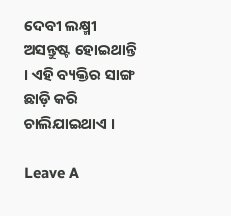ଦେବୀ ଲକ୍ଷ୍ମୀ ଅସନ୍ତୁଷ୍ଟ ହୋଇଥାନ୍ତି । ଏହି ବ୍ୟକ୍ତିର ସାଙ୍ଗ ଛାଡ଼ି କରି ଚାଲିଯାଇଥାଏ ।

Leave A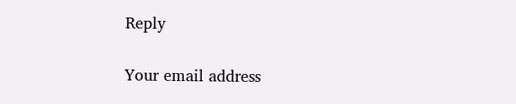Reply

Your email address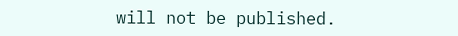will not be published.